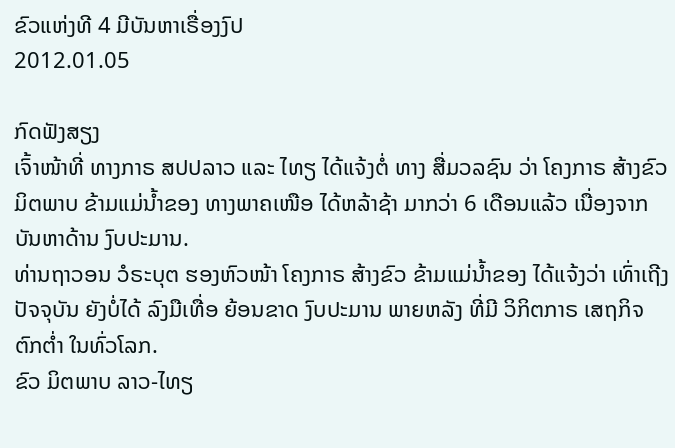ຂົວແຫ່ງທີ 4 ມີບັນຫາເຣື່ອງງົປ
2012.01.05

ກົດຟັງສຽງ
ເຈົ້າໜ້າທີ່ ທາງກາຣ ສປປລາວ ແລະ ໄທຽ ໄດ້ແຈ້ງຕໍ່ ທາງ ສື່ມວລຊົນ ວ່າ ໂຄງກາຣ ສ້າງຂົວ ມິຕພາບ ຂ້າມແມ່ນໍ້າຂອງ ທາງພາຄເໜືອ ໄດ້ຫລ້າຊ້າ ມາກວ່າ 6 ເດືອນແລ້ວ ເນື່ອງຈາກ ບັນຫາດ້ານ ງົບປະມານ.
ທ່ານຖາວອນ ວໍຣະບຸຕ ຮອງຫົວໜ້າ ໂຄງກາຣ ສ້າງຂົວ ຂ້າມແມ່ນໍ້າຂອງ ໄດ້ແຈ້ງວ່າ ເທົ່າເຖີງ ປັຈຈຸບັນ ຍັງບໍ່ໄດ້ ລົງມືເທື່ອ ຍ້ອນຂາດ ງົບປະມານ ພາຍຫລັງ ທີ່ມີ ວິກິຕກາຣ ເສຖກິຈ ຕົກຕໍ່າ ໃນທົ່ວໂລກ.
ຂົວ ມິຕພາບ ລາວ-ໄທຽ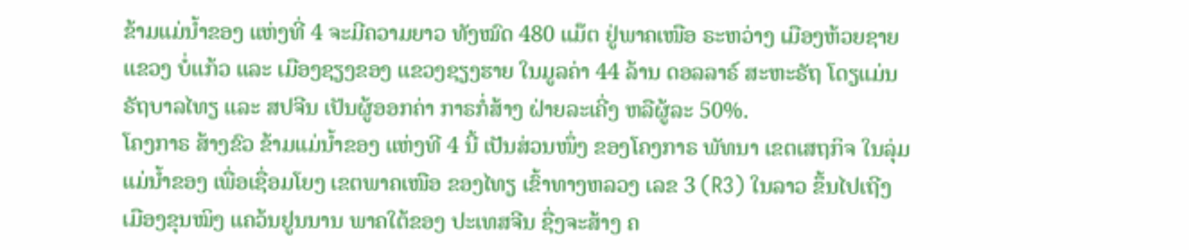ຂ້າມແມ່ນໍ້າຂອງ ແຫ່ງທີ່ 4 ຈະມີຄວາມຍາວ ທັງໝົດ 480 ແມ໊ຕ ຢູ່ພາຄເໜືອ ຣະຫວ່າງ ເມືອງຫ້ວຍຊາຍ ແຂວງ ບໍ່ແກ້ວ ແລະ ເມືອງຊຽງຂອງ ແຂວງຊຽງຮາຍ ໃນມູລຄ່າ 44 ລ້ານ ດອລລາຣ໌ ສະຫະຣັຖ ໂດຽແມ່ນ ຣັຖບາລໄທຽ ແລະ ສປຈີນ ເປັນຜູ້ອອກຄ່າ ກາຣກໍ່ສ້າງ ຝ່າຍລະເຄີ່ງ ຫລືຜູ້ລະ 50%.
ໂຄງກາຣ ສ້າງຂົວ ຂ້າມແມ່ນໍ້າຂອງ ແຫ່ງທີ 4 ນີ້ ເປັນສ່ວນໜຶ່ງ ຂອງໂຄງກາຣ ພັທນາ ເຂຕເສຖກິຈ ໃນລຸ່ມ ແມ່ນໍ້າຂອງ ເພື່ອເຊື່ອມໂຍງ ເຂຕພາຄເໜືອ ຂອງໄທຽ ເຂົ້າທາງຫລວງ ເລຂ 3 (R3) ໃນລາວ ຂຶ້ນໄປເຖີງ ເມືອງຂຸນໝິງ ແຄວ້ນຢູນນານ ພາຄໃຕ້ຂອງ ປະເທສຈີນ ຊື່ງຈະສ້າງ ຄ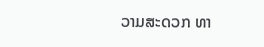ວາມສະດວກ ທາ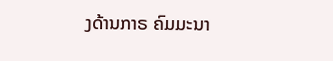ງດ້ານກາຣ ຄົມມະນາ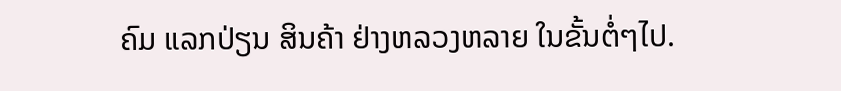ຄົມ ແລກປ່ຽນ ສິນຄ້າ ຢ່າງຫລວງຫລາຍ ໃນຂັ້ນຕໍ່ໆໄປ.